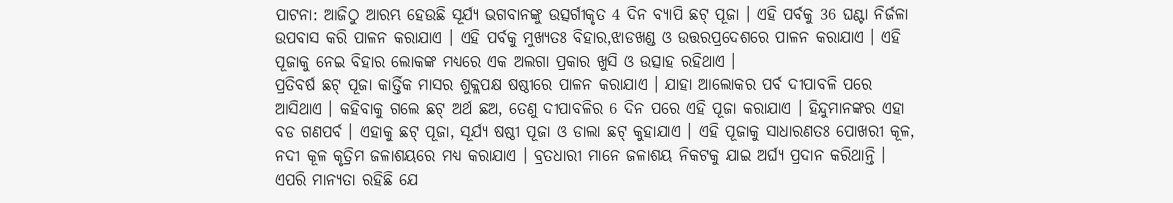ପାଟନା: ଆଜିଠୁ ଆରମ୍ଭ ହେଉଛି ସୂର୍ଯ୍ୟ ଭଗବାନଙ୍କୁ ଉତ୍ସର୍ଗୀକୃତ 4 ଦିନ ବ୍ୟାପି ଛଟ୍ ପୂଜା । ଏହି ପର୍ବକୁ 36 ଘଣ୍ଟା ନିର୍ଜଳା ଉପବାସ କରି ପାଳନ କରାଯାଏ । ଏହି ପର୍ବକୁ ମୁଖ୍ୟତଃ ବିହାର,ଝାଡଖଣ୍ଡ ଓ ଉତ୍ତରପ୍ରଦେଶରେ ପାଳନ କରାଯାଏ । ଏହି ପୂଜାକୁ ନେଇ ବିହାର ଲୋକଙ୍କ ମଧ୍ୟରେ ଏକ ଅଲଗା ପ୍ରକାର ଖୁସି ଓ ଉତ୍ସାହ ରହିଥାଏ ।
ପ୍ରତିବର୍ଷ ଛଟ୍ ପୂଜା କାର୍ତ୍ତିକ ମାସର ଶୁକ୍ଲପକ୍ଷ ଷଷ୍ଠୀରେ ପାଳନ କରାଯାଏ । ଯାହା ଆଲୋକର ପର୍ବ ଦୀପାବଳି ପରେ ଆସିଥାଏ । କହିବାକୁ ଗଲେ ଛଟ୍ ଅର୍ଥ ଛଅ, ତେଣୁ ଦୀପାବଳିର 6 ଦିନ ପରେ ଏହି ପୂଜା କରାଯାଏ । ହିନ୍ଦୁମାନଙ୍କର ଏହା ବଡ ଗଣପର୍ବ । ଏହାକୁ ଛଟ୍ ପୂଜା, ସୂର୍ଯ୍ୟ ଷଷ୍ଠୀ ପୂଜା ଓ ଡାଲା ଛଟ୍ କୁହାଯାଏ । ଏହି ପୂଜାକୁ ସାଧାରଣତଃ ପୋଖରୀ କୂଳ, ନଦୀ କୂଳ କୃତ୍ରିମ ଜଳାଶୟରେ ମଧ୍ୟ କରାଯାଏ । ବ୍ରତଧାରୀ ମାନେ ଜଳାଶୟ ନିକଟକୁ ଯାଇ ଅର୍ଘ୍ୟ ପ୍ରଦାନ କରିଥାନ୍ତି ।
ଏପରି ମାନ୍ୟତା ରହିଛି ଯେ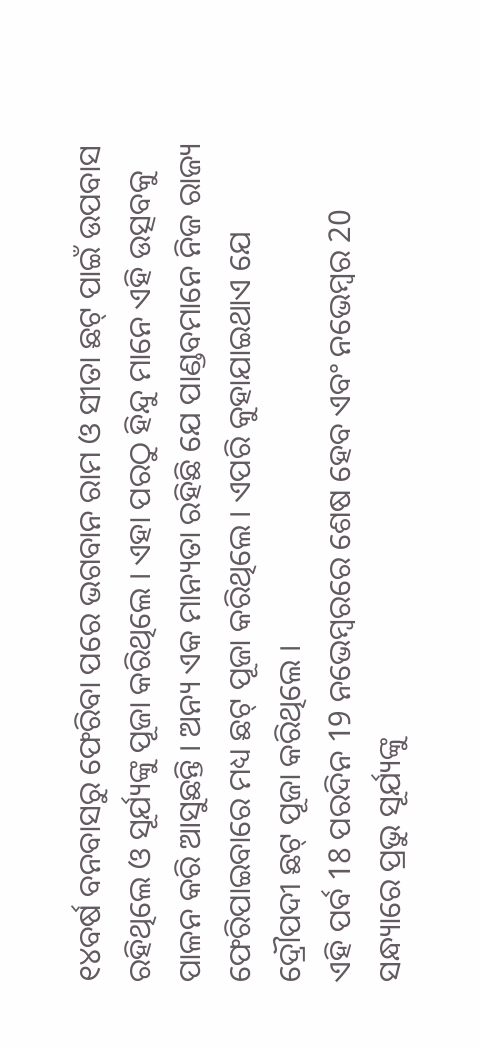୧୪ବର୍ଷ ବନବାସରୁ ଫେରିବା ପରେ ଭଗବାନ ରାମ ଓ ସୀତା ଛଟ୍ ପାଇଁ ଉପବାସ ରହିଥିଲେ ଓ ସୂର୍ଯ୍ୟଙ୍କୁ ପୂଜା କରିଥିଲେ । ଏହା ପରଠୁ ହିନ୍ଦୁ ମାନେ ଏହି ଉତ୍ସବକୁ ପାଳନ କରି ଆସୁଛନ୍ତି । ଅନ୍ୟ ଏକ ମାନ୍ୟତା ରହିଛି ଯେ ପାଣ୍ଡବମାନେ ନିଜ ରାଜ୍ୟ ଫେରିପାଇବାରେ ମଧ୍ୟ ଛଟ୍ ପୂଜା କରିଥିଲେ । ଏପରି କୁହାଯାଇଥାଏ ଯେ ଦ୍ରୌପଦୀ ଛଟ୍ ପୂଜା କରିଥିଲେ ।
ଏହି ପର୍ବ 18 ପରଦିନ 19 ନଭେମ୍ବରରେ ଶେଷ ହେବ ଏବଂ ନଭେମ୍ବର 20 ସନ୍ଧ୍ୟାରେ ପ୍ରଭୁ ସୂର୍ଯ୍ୟଙ୍କୁ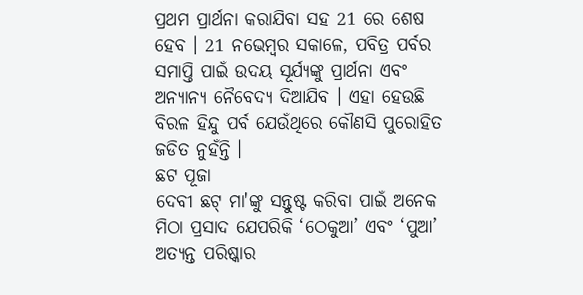ପ୍ରଥମ ପ୍ରାର୍ଥନା କରାଯିବା ସହ 21 ରେ ଶେଷ ହେବ । 21 ନଭେମ୍ବର ସକାଳେ, ପବିତ୍ର ପର୍ବର ସମାପ୍ତି ପାଇଁ ଉଦୟ ସୂର୍ଯ୍ୟଙ୍କୁ ପ୍ରାର୍ଥନା ଏବଂ ଅନ୍ୟାନ୍ୟ ନୈବେଦ୍ୟ ଦିଆଯିବ । ଏହା ହେଉଛି ବିରଳ ହିନ୍ଦୁ ପର୍ବ ଯେଉଁଥିରେ କୌଣସି ପୁରୋହିତ ଜଡିତ ନୁହଁନ୍ତି ।
ଛଟ ପୂଜା
ଦେବୀ ଛଟ୍ ମା'ଙ୍କୁ ସନ୍ତୁଷ୍ଟ କରିବା ପାଇଁ ଅନେକ ମିଠା ପ୍ରସାଦ ଯେପରିକି ‘ଠେକୁଆ’ ଏବଂ ‘ପୁଆ’ ଅତ୍ୟନ୍ତ ପରିଷ୍କାର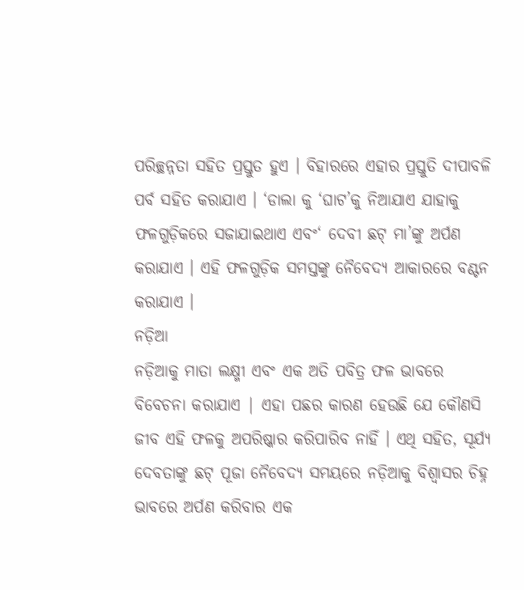ପରିଚ୍ଛନ୍ନତା ସହିତ ପ୍ରସ୍ତୁତ ହୁଏ । ବିହାରରେ ଏହାର ପ୍ରସ୍ତୁତି ଦୀପାବଳି ପର୍ବ ସହିତ କରାଯାଏ । ‘ଡାଲା କୁ ‘ଘାଟ’କୁ ନିଆଯାଏ ଯାହାକୁ ଫଳଗୁଡ଼ିକରେ ସଜାଯାଇଥାଏ ଏବଂ‘ ଦେବୀ ଛଟ୍ ମା’ଙ୍କୁ ଅର୍ପଣ କରାଯାଏ । ଏହି ଫଳଗୁଡ଼ିକ ସମସ୍ତଙ୍କୁ ନୈବେଦ୍ୟ ଆକାରରେ ବଣ୍ଟନ କରାଯାଏ ।
ନଡ଼ିଆ
ନଡ଼ିଆକୁ ମାତା ଲକ୍ଷ୍ମୀ ଏବଂ ଏକ ଅତି ପବିତ୍ର ଫଳ ଭାବରେ ବିବେଚନା କରାଯାଏ | ଏହା ପଛର କାରଣ ହେଉଛି ଯେ କୌଣସି ଜୀବ ଏହି ଫଳକୁ ଅପରିଷ୍କାର କରିପାରିବ ନାହିଁ । ଏଥି ସହିତ, ସୂର୍ଯ୍ୟ ଦେବତାଙ୍କୁ ଛଟ୍ ପୂଜା ନୈବେଦ୍ୟ ସମୟରେ ନଡ଼ିଆକୁ ବିଶ୍ୱାସର ଚିହ୍ନ ଭାବରେ ଅର୍ପଣ କରିବାର ଏକ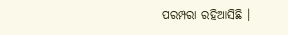ପରମ୍ପରା ରହିଆସିଛି ।